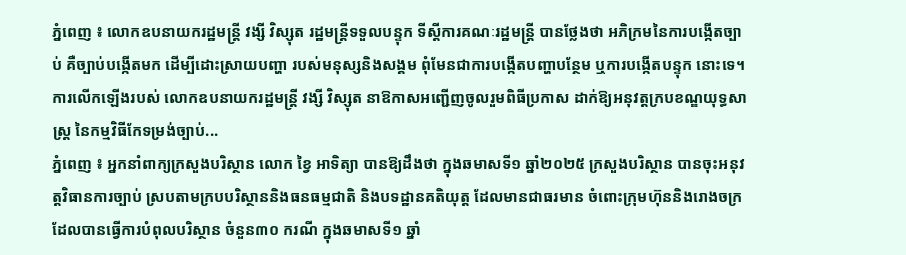ភ្នំពេញ ៖ លោកឧបនាយករដ្ឋមន្រ្តី វង្សី វិស្សុត រដ្ឋមន្ត្រីទទួលបន្ទុក ទីស្តីការគណៈរដ្ឋមន្ត្រី បានថ្លែងថា អភិក្រមនៃការបង្កើតច្បាប់ គឺច្បាប់បង្កើតមក ដើម្បីដោះស្រាយបញ្ហា របស់មនុស្សនិងសង្គម ពុំមែនជាការបង្កើតបញ្ហាបន្ថែម ឬការបង្កើតបន្ទុក នោះទេ។ ការលើកឡើងរបស់ លោកឧបនាយករដ្ឋមន្រ្តី វង្សី វិស្សុត នាឱកាសអញ្ជើញចូលរួមពិធីប្រកាស ដាក់ឱ្យអនុវត្តក្របខណ្ឌយុទ្ធសាស្ត្រ នៃកម្មវិធីកែទម្រង់ច្បាប់...
ភ្នំពេញ ៖ អ្នកនាំពាក្យក្រសួងបរិស្ថាន លោក ខ្វៃ អាទិត្យា បានឱ្យដឹងថា ក្នុងឆមាសទី១ ឆ្នាំ២០២៥ ក្រសួងបរិស្ថាន បានចុះអនុវត្តវិធានការច្បាប់ ស្របតាមក្របបរិស្ថាននិងធនធម្មជាតិ និងបទដ្ឋានគតិយុត្ត ដែលមានជាធរមាន ចំពោះក្រុមហ៊ុននិងរោងចក្រ ដែលបានធ្វើការបំពុលបរិស្ថាន ចំនួន៣០ ករណី ក្នុងឆមាសទី១ ឆ្នាំ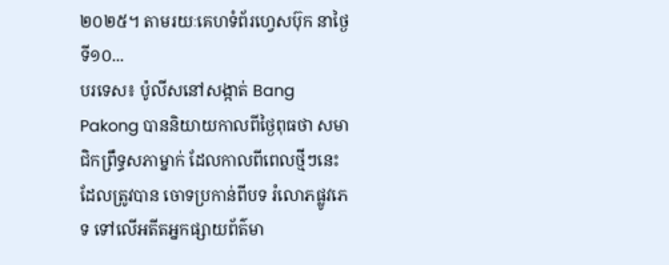២០២៥។ តាមរយៈគេហទំព័រហ្វេសប៊ុក នាថ្ងៃទី១០...
បរទេស៖ ប៉ូលីសនៅសង្កាត់ Bang Pakong បាននិយាយកាលពីថ្ងៃពុធថា សមាជិកព្រឹទ្ធសភាម្នាក់ ដែលកាលពីពេលថ្មីៗនេះ ដែលត្រូវបាន ចោទប្រកាន់ពីបទ រំលោភផ្លូវភេទ ទៅលើអតីតអ្នកផ្សាយព័ត៌មា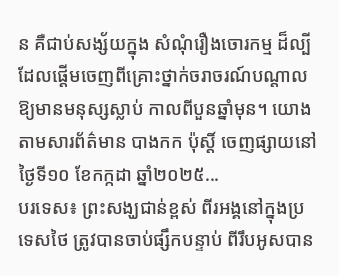ន គឺជាប់សង្ស័យក្នុង សំណុំរឿងចោរកម្ម ដ៏ល្បីដែលផ្តើមចេញពីគ្រោះថ្នាក់ចរាចរណ៍បណ្តាល ឱ្យមានមនុស្សស្លាប់ កាលពីបួនឆ្នាំមុន។ យោងតាមសារព័ត៌មាន បាងកក ប៉ុស្តិ៍ ចេញផ្សាយនៅថ្ងៃទី១០ ខែកក្កដា ឆ្នាំ២០២៥...
បរទេស៖ ព្រះសង្ឃជាន់ខ្ពស់ ពីរអង្គនៅក្នុងប្រទេសថៃ ត្រូវបានចាប់ផ្សឹកបន្ទាប់ ពីរឹបអូសបាន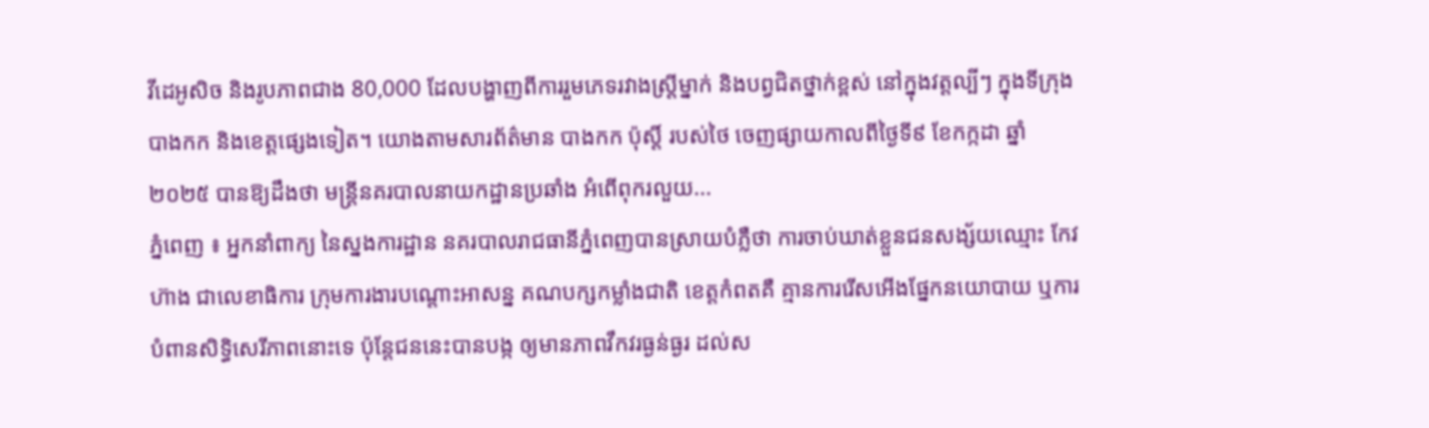វីដេអូសិច និងរូបភាពជាង 80,000 ដែលបង្ហាញពីការរួមភេទរវាងស្ត្រីម្នាក់ និងបព្វជិតថ្នាក់ខ្ពស់ នៅក្នុងវត្តល្បីៗ ក្នុងទីក្រុងបាងកក និងខេត្តផ្សេងទៀត។ យោងតាមសារព័ត៌មាន បាងកក ប៉ុស្តិ៍ របស់ថៃ ចេញផ្សាយកាលពីថ្ងៃទី៩ ខែកក្កដា ឆ្នាំ២០២៥ បានឱ្យដឹងថា មន្ត្រីនគរបាលនាយកដ្ឋានប្រឆាំង អំពើពុករលួយ...
ភ្នំពេញ ៖ អ្នកនាំពាក្យ នៃស្នងការដ្ឋាន នគរបាលរាជធានីភ្នំពេញបានស្រាយបំភ្លឺថា ការចាប់ឃាត់ខ្លួនជនសង្ស័យឈ្មោះ កែវ ហ៊ាង ជាលេខាធិការ ក្រុមការងារបណ្តោះអាសន្ន គណបក្សកម្លាំងជាតិ ខេត្តកំពតគឺ គ្មានការរើសអើងផ្នែកនយោបាយ ឬការបំពានសិទ្ធិសេរីភាពនោះទេ ប៉ុន្តែជននេះបានបង្ក ឲ្យមានភាពវឹកវរធ្ងន់ធ្ងរ ដល់ស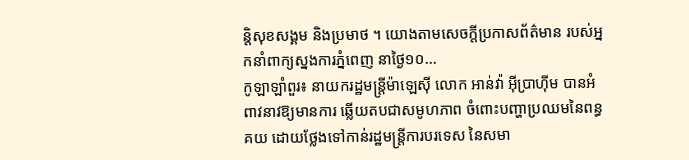ន្តិសុខសង្គម និងប្រមាថ ។ យោងតាមសេចក្តីប្រកាសព័ត៌មាន របស់អ្នកនាំពាក្យស្នងការភ្នំពេញ នាថ្ងៃ១០...
កូឡាឡាំពួរ៖ នាយករដ្ឋមន្ត្រីម៉ាឡេស៊ី លោក អាន់វ៉ា អ៊ីប្រាហ៊ីម បានអំពាវនាវឱ្យមានការ ឆ្លើយតបជាសមូហភាព ចំពោះបញ្ហាប្រឈមនៃពន្ធគយ ដោយថ្លែងទៅកាន់រដ្ឋមន្ត្រីការបរទេស នៃសមា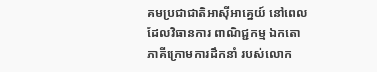គមប្រជាជាតិអាស៊ីអាគ្នេយ៍ នៅពេលដែលវិធានការ ពាណិជ្ជកម្ម ឯកតោភាគីក្រោមការដឹកនាំ របស់លោក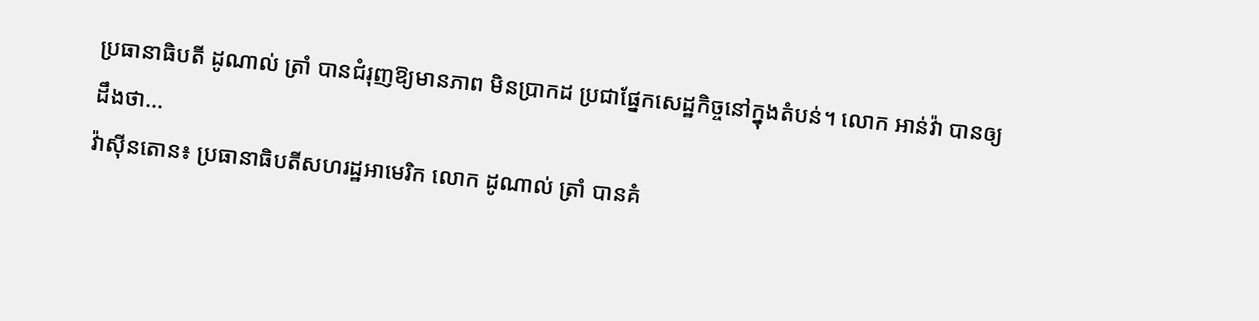ប្រធានាធិបតី ដូណាល់ ត្រាំ បានជំរុញឱ្យមានភាព មិនប្រាកដ ប្រជាផ្នែកសេដ្ឋកិច្ចនៅក្នុងតំបន់។ លោក អាន់វ៉ា បានឲ្យដឹងថា...
វ៉ាស៊ីនតោន៖ ប្រធានាធិបតីសហរដ្ឋអាមេរិក លោក ដូណាល់ ត្រាំ បានគំ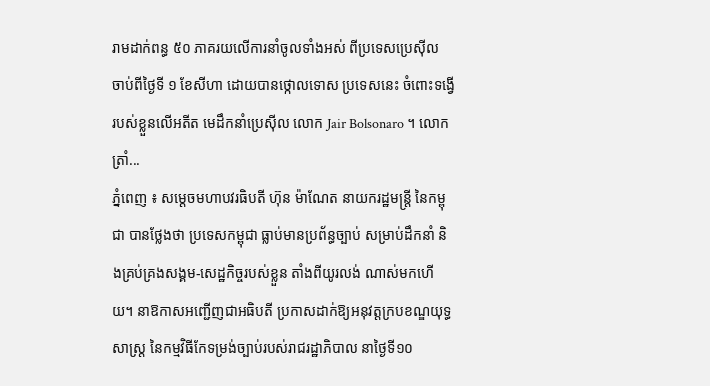រាមដាក់ពន្ធ ៥០ ភាគរយលើការនាំចូលទាំងអស់ ពីប្រទេសប្រេស៊ីល ចាប់ពីថ្ងៃទី ១ ខែសីហា ដោយបានថ្កោលទោស ប្រទេសនេះ ចំពោះទង្វើរបស់ខ្លួនលើអតីត មេដឹកនាំប្រេស៊ីល លោក Jair Bolsonaro ។ លោក ត្រាំ...
ភ្នំពេញ ៖ សម្តេចមហាបវរធិបតី ហ៊ុន ម៉ាណែត នាយករដ្ឋមន្ត្រី នៃកម្ពុជា បានថ្លែងថា ប្រទេសកម្ពុជា ធ្លាប់មានប្រព័ន្ធច្បាប់ សម្រាប់ដឹកនាំ និងគ្រប់គ្រងសង្គម-សេដ្ឋកិច្ចរបស់ខ្លួន តាំងពីយូរលង់ ណាស់មកហើយ។ នាឱកាសអញ្ជើញជាអធិបតី ប្រកាសដាក់ឱ្យអនុវត្តក្របខណ្ឌយុទ្ធសាស្ត្រ នៃកម្មវិធីកែទម្រង់ច្បាប់របស់រាជរដ្ឋាភិបាល នាថ្ងៃទី១០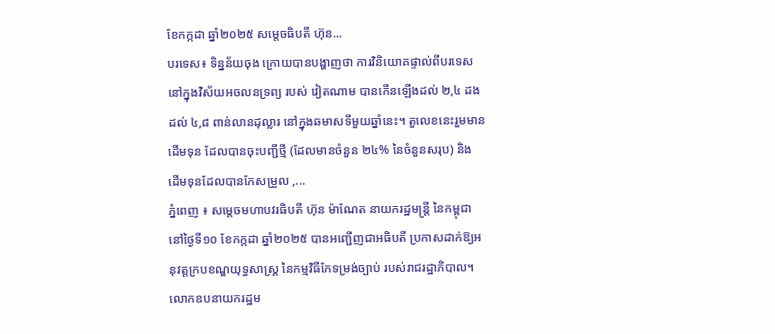ខែកក្កដា ឆ្នាំ២០២៥ សម្តេចធិបតី ហ៊ុន...
បរទេស៖ ទិន្នន័យចុង ក្រោយបានបង្ហាញថា ការវិនិយោគផ្ទាល់ពីបរទេស នៅក្នុងវិស័យអចលនទ្រព្យ របស់ វៀតណាម បានកើនឡើងដល់ ២,៤ ដង ដល់ ៤,៨ ពាន់លានដុល្លារ នៅក្នុងឆមាសទីមួយឆ្នាំនេះ។ តួលេខនេះរួមមានដើមទុន ដែលបានចុះបញ្ជីថ្មី (ដែលមានចំនួន ២៤% នៃចំនួនសរុប) និង ដើមទុនដែលបានកែសម្រួល ,...
ភ្នំពេញ ៖ សម្តេចមហាបវរធិបតី ហ៊ុន ម៉ាណែត នាយករដ្ឋមន្ត្រី នៃកម្ពុជា នៅថ្ងៃទី១០ ខែកក្កដា ឆ្នាំ២០២៥ បានអញ្ជើញជាអធិបតី ប្រកាសដាក់ឱ្យអនុវត្តក្របខណ្ឌយុទ្ធសាស្ត្រ នៃកម្មវិធីកែទម្រង់ច្បាប់ របស់រាជរដ្ឋាភិបាល។ លោកឧបនាយករដ្ឋម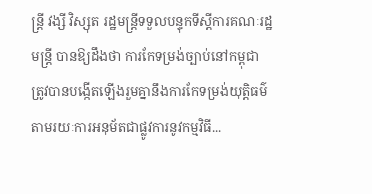ន្ត្រី វង្សី វិស្សុត រដ្ឋមន្ត្រីទទួលបន្ទុកទីស្តីការគណៈរដ្ឋមន្ត្រី បានឱ្យដឹងថា ការកែទម្រង់ច្បាប់នៅកម្ពុជា ត្រូវបានបង្កើតឡើងរួមគ្នានឹងការកែទម្រង់យុត្តិធម៌ តាមរយៈការអនុម័តជាផ្លូវការនូវកម្មវិធី...